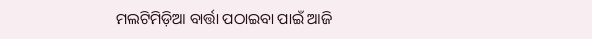ମଲଟିମିଡ଼ିଆ ବାର୍ତ୍ତା ପଠାଇବା ପାଇଁ ଆଜି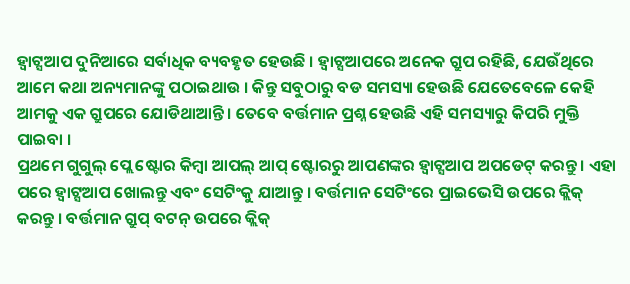ହ୍ୱାଟ୍ସଆପ ଦୁନିଆରେ ସର୍ବାଧିକ ବ୍ୟବହୃତ ହେଉଛି । ହ୍ୱାଟ୍ସଆପରେ ଅନେକ ଗ୍ରୁପ ରହିଛି, ଯେଉଁଥିରେ ଆମେ କଥା ଅନ୍ୟମାନଙ୍କୁ ପଠାଇଥାଉ । କିନ୍ତୁ ସବୁଠାରୁ ବଡ ସମସ୍ୟା ହେଉଛି ଯେତେବେଳେ କେହି ଆମକୁ ଏକ ଗ୍ରୁପରେ ଯୋଡିଥାଆନ୍ତି । ତେବେ ବର୍ତ୍ତମାନ ପ୍ରଶ୍ନ ହେଉଛି ଏହି ସମସ୍ୟାରୁ କିପରି ମୁକ୍ତି ପାଇବା ।
ପ୍ରଥମେ ଗୁଗୁଲ୍ ପ୍ଲେ ଷ୍ଟୋର କିମ୍ବା ଆପଲ୍ ଆପ୍ ଷ୍ଟୋରରୁ ଆପଣଙ୍କର ହ୍ୱାଟ୍ସଆପ ଅପଡେଟ୍ କରନ୍ତୁ । ଏହା ପରେ ହ୍ୱାଟ୍ସଆପ ଖୋଲନ୍ତୁ ଏବଂ ସେଟିଂକୁ ଯାଆନ୍ତୁ । ବର୍ତ୍ତମାନ ସେଟିଂରେ ପ୍ରାଇଭେସି ଉପରେ କ୍ଲିକ୍ କରନ୍ତୁ । ବର୍ତ୍ତମାନ ଗ୍ରୁପ୍ ବଟନ୍ ଉପରେ କ୍ଲିକ୍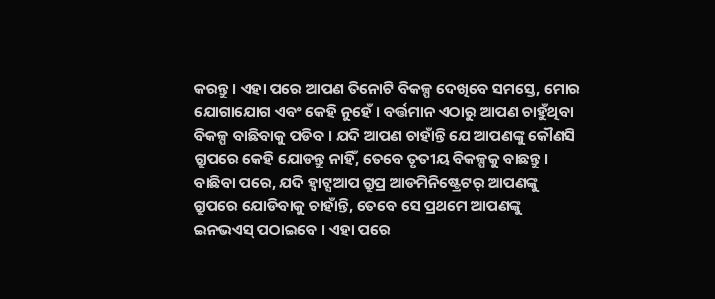କରନ୍ତୁ । ଏହା ପରେ ଆପଣ ତିନୋଟି ବିକଳ୍ପ ଦେଖିବେ ସମସ୍ତେ, ମୋର ଯୋଗାଯୋଗ ଏବଂ କେହି ନୁହେଁ । ବର୍ତ୍ତମାନ ଏଠାରୁ ଆପଣ ଚାହୁଁଥିବା ବିକଳ୍ପ ବାଛିବାକୁ ପଡିବ । ଯଦି ଆପଣ ଚାହାଁନ୍ତି ଯେ ଆପଣଙ୍କୁ କୌଣସି ଗ୍ରୁପରେ କେହି ଯୋଡନ୍ତୁ ନାହିଁ, ତେବେ ତୃତୀୟ ବିକଳ୍ପକୁ ବାଛନ୍ତୁ । ବାଛିବା ପରେ, ଯଦି ହ୍ୱାଟ୍ସଆପ ଗ୍ରୁପ୍ର ଆଡମିନିଷ୍ଟ୍ରେଟର୍ ଆପଣଙ୍କୁ ଗ୍ରୁପରେ ଯୋଡିବାକୁ ଚାହାଁନ୍ତି, ତେବେ ସେ ପ୍ରଥମେ ଆପଣଙ୍କୁ ଇନଭଏସ୍ ପଠାଇବେ । ଏହା ପରେ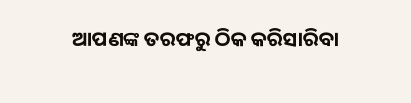ଆପଣଙ୍କ ତରଫରୁ ଠିକ କରିସାରିବା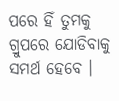ପରେ ହିଁ ତୁମକୁ ଗ୍ରୁପରେ ଯୋଡିବାକୁ ସମର୍ଥ ହେବେ ।